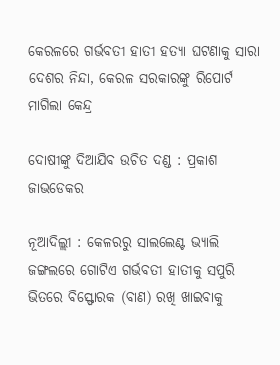କେରଳରେ ଗର୍ଭବତୀ ହାତୀ ହତ୍ୟା ଘଟଣାକୁ ସାରା ଦେଶର ନିନ୍ଦା, କେରଳ ସରକାରଙ୍କୁ ରିପୋର୍ଟ ମାଗିଲା କେନ୍ଦ୍ର

ଦୋଷୀଙ୍କୁ ଦିଆଯିବ ଉଚିତ ଦଣ୍ଡ : ପ୍ରକାଶ ଜାଭଡେକର

ନୂଆଦିଲ୍ଲୀ : କେଳରରୁ ସାଲଲେଣ୍ଟ ଭ୍ୟାଲି ଜଙ୍ଗଲରେ ଗୋଟିଏ ଗର୍ଭବତୀ ହାତୀକୁ ସପୁରି ଭିତରେ ବିସ୍ଫୋରକ (ବାଣ) ରଖି ଖାଇବାକୁ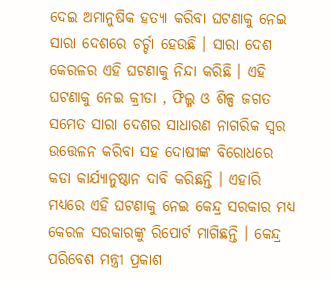ଦେଇ ଅମାନୁଷିକ ହତ୍ୟା କରିବା ଘଟଣାକୁ ନେଇ ସାରା ଦେଶରେ ଚର୍ଚ୍ଚା ହେଉଛି । ସାରା ଦେଶ କେରଳର ଏହି ଘଟଣାକୁ ନିନ୍ଦା କରିଛି । ଏହି ଘଟଣାକୁ ନେଇ କ୍ରୀଡା , ଫିଲ୍ମ ଓ ଶିଳ୍ପ ଜଗତ ସମେତ ସାରା ଦେଶର ସାଧାରଣ ନାଗରିକ ସ୍ବର ଉତ୍ତେଳନ କରିବା ସହ ଦୋଷୀଙ୍କ ବିରୋଧରେ କଡା କାର୍ଯ୍ୟାନୁଷ୍ଠାନ ଦାବି କରିଛନ୍ତି । ଏହାରି ମଧ୍ୟରେ ଏହି ଘଟଣାକୁ ନେଇ କେନ୍ଦ୍ର ସରକାର ମଧ୍ୟ କେରଳ ସରକାରଙ୍କୁ ରିପୋର୍ଟ ମାଗିଛନ୍ତି । କେନ୍ଦ୍ର ପରିବେଶ ମନ୍ତ୍ରୀ ପ୍ରକାଶ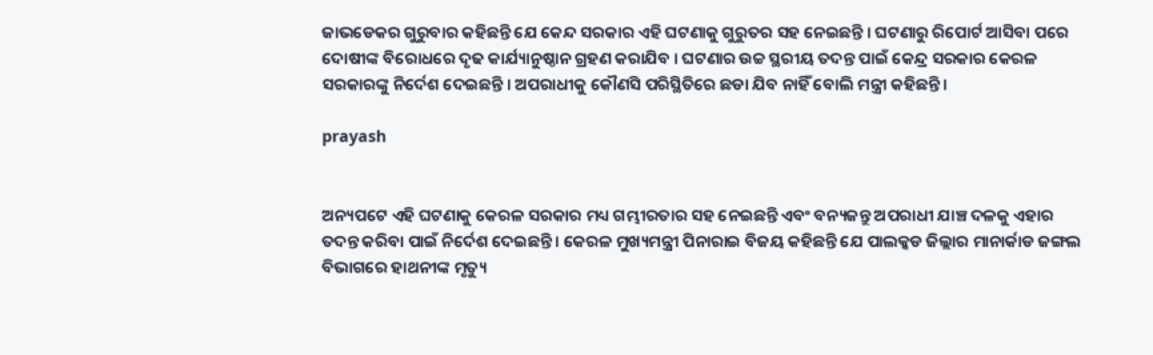ଜାଭଡେକର ଗୁରୁବାର କହିଛନ୍ତି ଯେ କେନ୍ଦ ସରକାର ଏହି ଘଟଣାକୁ ଗୁରୁତର ସହ ନେଇଛନ୍ତି । ଘଟଣାରୁ ରିପୋର୍ଟ ଆସିବା ପରେ ଦୋଷୀଙ୍କ ବିରୋଧରେ ଦୃଢ କାର୍ଯ୍ୟାନୁଷ୍ଠାନ ଗ୍ରହଣ କରାଯିବ । ଘଟଣାର ଉଚ୍ଚ ସ୍ଥରୀୟ ତଦନ୍ତ ପାଇଁ କେନ୍ଦ୍ର ସରକାର କେରଳ ସରକାରଙ୍କୁ ନିର୍ଦେଶ ଦେଇଛନ୍ତି । ଅପରାଧୀକୁ କୌଣସି ପରିସ୍ଥିତିରେ ଛଡା ଯିବ ନାହିଁ ବୋଲି ମନ୍ତ୍ରୀ କହିଛନ୍ତି ।

prayash


ଅନ୍ୟପଟେ ଏହି ଘଟଣାକୁ କେରଳ ସରକାର ମଧ୍ୟ ଗମ୍ଭୀରତାର ସହ ନେଇଛନ୍ତି ଏବଂ ବନ୍ୟଜନ୍ତୁ ଅପରାଧୀ ଯାଞ୍ଚ ଦଳକୁ ଏହାର ତଦନ୍ତ କରିବା ପାଇଁ ନିର୍ଦେଶ ଦେଇଛନ୍ତି । କେରଳ ମୁଖ୍ୟମନ୍ତ୍ରୀ ପିନାରାଇ ବିଜୟ କହିଛନ୍ତି ଯେ ପାଲକ୍କଡ ଜିଲ୍ଲାର ମାନାର୍କାଡ ଜଙ୍ଗଲ ବିଭାଗରେ ହାଥନୀଙ୍କ ମୃତ୍ୟୁ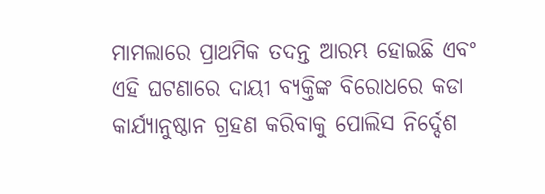ମାମଲାରେ ପ୍ରାଥମିକ ତଦନ୍ତ ଆରମ୍ଭ ହୋଇଛି ଏବଂ ଏହି ଘଟଣାରେ ଦାୟୀ ବ୍ୟକ୍ତିଙ୍କ ବିରୋଧରେ କଡା କାର୍ଯ୍ୟାନୁଷ୍ଠାନ ଗ୍ରହଣ କରିବାକୁ ପୋଲିସ ନିର୍ଦ୍ଦେଶ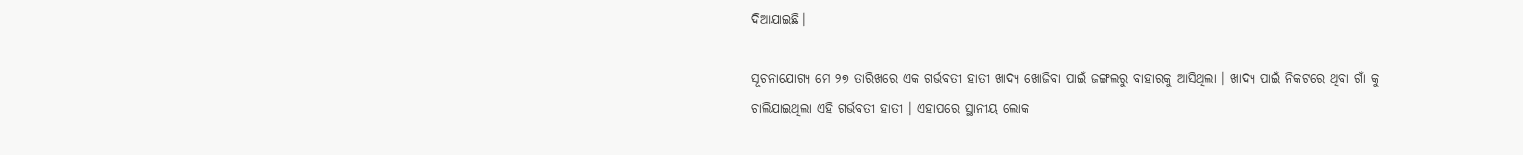ଦିଆଯାଇଛି।

ସୂଚନାଯୋଗ୍ୟ ମେ ୨୭ ତାରିଖରେ ଏକ ଗର୍ଭବତୀ ହାତୀ ଖାଦ୍ୟ ଖୋଜିବା ପାଇଁ ଜଙ୍ଗଲରୁ ବାହାରକୁ ଆସିଥିଲା । ଖାଦ୍ୟ ପାଇଁ ନିକଟରେ ଥିବା ଗାଁ କୁ ଚାଲିଯାଇଥିଲା ଏହି ଗର୍ଭବତୀ ହାତୀ । ଏହାପରେ ସ୍ଥାନୀୟ ଲୋକ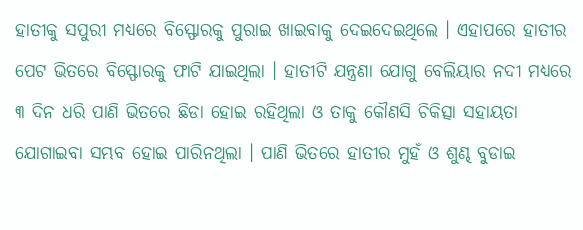ହାତୀକୁ ସପୁରୀ ମଧ୍ୟରେ ବିସ୍ଫୋରକୁ ପୁରାଇ ଖାଇବାକୁ ଦେଇଦେଇଥିଲେ । ଏହାପରେ ହାତୀର ପେଟ ଭିତରେ ବିସ୍ଫୋରକୁ ଫାଟି ଯାଇଥିଲା । ହାତୀଟି ଯନ୍ତ୍ରଣା ଯୋଗୁ ବେଲିୟାର ନଦୀ ମଧ୍ୟରେ ୩ ଦିନ ଧରି ପାଣି ଭିତରେ ଛିଡା ହୋଇ ରହିଥିଲା ଓ ତାକୁ କୌଣସି ଚିକିତ୍ସା ସହାୟତା ଯୋଗାଇବା ସମ୍ଭବ ହୋଇ ପାରିନଥିଲା । ପାଣି ଭିତରେ ହାତୀର ମୁହଁ ଓ ଶୁଣ୍ଢ ବୁଡାଇ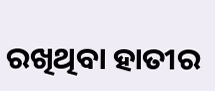ରଖିଥିବା ହାତୀର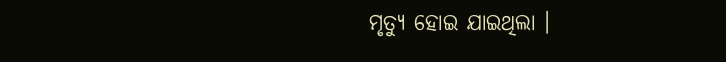ମୃତ୍ୟୁ ହୋଇ ଯାଇଥିଲା ।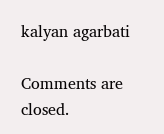kalyan agarbati

Comments are closed.